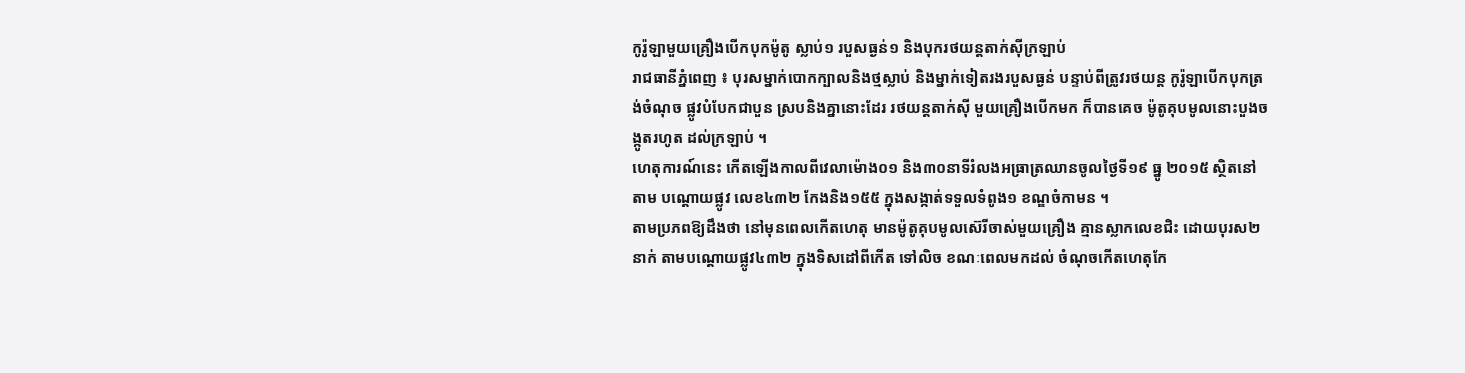កូរ៉ូឡាមួយគ្រឿងបើកបុកម៉ូតូ ស្លាប់១ របួសធ្ងន់១ និងបុករថយន្តតាក់ស៊ីក្រឡាប់
រាជធានីភ្នំពេញ ៖ បុរសម្នាក់បោកក្បាលនិងថ្មស្លាប់ និងម្នាក់ទៀតរងរបួសធ្ងន់ បន្ទាប់ពីត្រូវរថយន្ត កូរ៉ូឡាបើកបុកត្រង់ចំណុច ផ្លូវបំបែកជាបួន ស្របនិងគ្នានោះដែរ រថយន្តតាក់ស៊ី មួយគ្រឿងបើកមក ក៏បានគេច ម៉ូតូគុបមូលនោះបួងចង្កូតរហូត ដល់ក្រឡាប់ ។
ហេតុការណ៍នេះ កើតឡើងកាលពីវេលាម៉ោង០១ និង៣០នាទីរំលងអធ្រាត្រឈានចូលថ្ងៃទី១៩ ធ្នូ ២០១៥ ស្ថិតនៅតាម បណ្តោយផ្លូវ លេខ៤៣២ កែងនិង១៥៥ ក្នុងសង្កាត់ទទួលទំពូង១ ខណ្ឌចំកាមន ។
តាមប្រភពឱ្យដឹងថា នៅមុនពេលកើតហេតុ មានម៉ូតូគុបមូលស៊េរីចាស់មួយគ្រឿង គ្មានស្លាកលេខជិះ ដោយបុរស២នាក់ តាមបណ្តោយផ្លូវ៤៣២ ក្នុងទិសដៅពីកើត ទៅលិច ខណៈពេលមកដល់ ចំណុចកើតហេតុកែ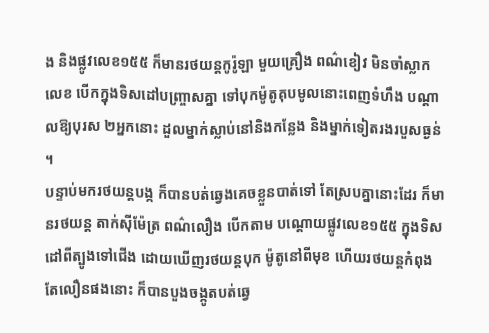ង និងផ្លូវលេខ១៥៥ ក៏មានរថយន្តកូរ៉ូឡា មួយគ្រឿង ពណ៌ខៀវ មិនចាំស្លាកលេខ បើកក្នុងទិសដៅបញ្ច្រាសគ្នា ទៅបុកម៉ូតូគុបមូលនោះពេញទំហឹង បណ្តាលឱ្យបុរស ២អ្នកនោះ ដួលម្នាក់ស្លាប់នៅនិងកន្លែង និងម្នាក់ទៀតរងរបួសធ្ងន់ ។
បន្ទាប់មករថយន្តបង្ក ក៏បានបត់ឆ្វេងគេចខ្លួនបាត់ទៅ តែស្របគ្នានោះដែរ ក៏មានរថយន្ត តាក់ស៊ីម៉ែត្រ ពណ៌លឿង បើកតាម បណ្តោយផ្លូវលេខ១៥៥ ក្នុងទិសដៅពីត្បូងទៅជើង ដោយឃើញរថយន្តបុក ម៉ូតូនៅពីមុខ ហើយរថយន្តកំពុងតែលឿនផងនោះ ក៏បានបួងចង្កូតបត់ឆ្វេ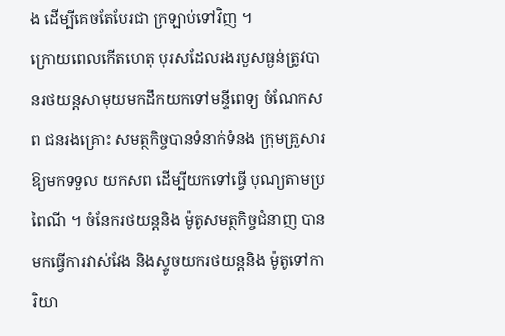ង ដើម្បីគេចតែបែរជា ក្រឡាប់ទៅវិញ ។
ក្រោយពេលកើតហេតុ បុរសដែលរងរបួសធ្ងន់ត្រូវបានរថយន្តសាមុយមកដឹកយកទៅមន្ទីពេទ្យ ចំណែកសព ជនរងគ្រោះ សមត្ថកិច្ចបានទំនាក់ទំនង ក្រុមគ្រួសារឱ្យមកទទួល យកសព ដើម្បីយកទៅធ្វើ បុណ្យតាមប្រពៃណី ។ ចំនែករថយន្តនិង ម៉ូតូសមត្ថកិច្ចជំនាញ បានមកធ្វើការវាស់វែង និងស្ទូចយករថយន្តនិង ម៉ូតូទៅការិយា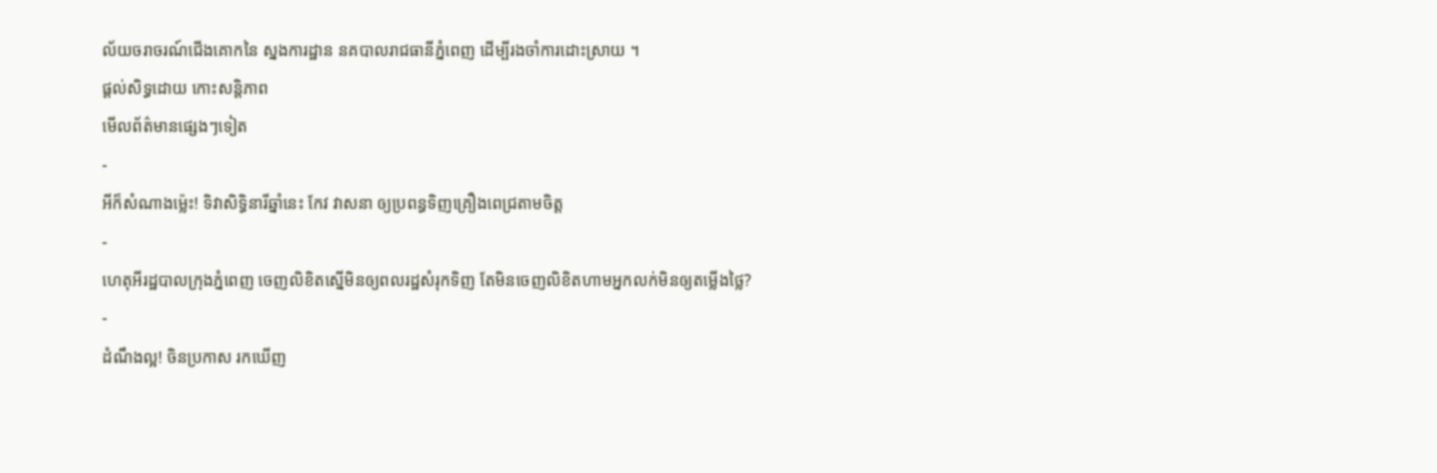ល័យចរាចរណ៍ជើងគោកនៃ ស្នងការដ្ឋាន នគបាលរាជធានីភ្នំពេញ ដើម្បីរងចាំការដោះស្រាយ ។
ផ្តល់សិទ្ធដោយ កោះសន្តិភាព
មើលព័ត៌មានផ្សេងៗទៀត
-
អីក៏សំណាងម្ល៉េះ! ទិវាសិទ្ធិនារីឆ្នាំនេះ កែវ វាសនា ឲ្យប្រពន្ធទិញគ្រឿងពេជ្រតាមចិត្ត
-
ហេតុអីរដ្ឋបាលក្រុងភ្នំពេញ ចេញលិខិតស្នើមិនឲ្យពលរដ្ឋសំរុកទិញ តែមិនចេញលិខិតហាមអ្នកលក់មិនឲ្យតម្លើងថ្លៃ?
-
ដំណឹងល្អ! ចិនប្រកាស រកឃើញ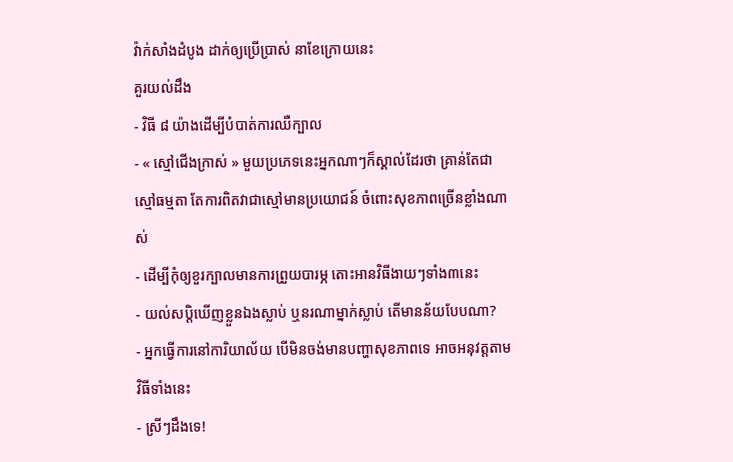វ៉ាក់សាំងដំបូង ដាក់ឲ្យប្រើប្រាស់ នាខែក្រោយនេះ
គួរយល់ដឹង
- វិធី ៨ យ៉ាងដើម្បីបំបាត់ការឈឺក្បាល
- « ស្មៅជើងក្រាស់ » មួយប្រភេទនេះអ្នកណាៗក៏ស្គាល់ដែរថា គ្រាន់តែជាស្មៅធម្មតា តែការពិតវាជាស្មៅមានប្រយោជន៍ ចំពោះសុខភាពច្រើនខ្លាំងណាស់
- ដើម្បីកុំឲ្យខួរក្បាលមានការព្រួយបារម្ភ តោះអានវិធីងាយៗទាំង៣នេះ
- យល់សប្តិឃើញខ្លួនឯងស្លាប់ ឬនរណាម្នាក់ស្លាប់ តើមានន័យបែបណា?
- អ្នកធ្វើការនៅការិយាល័យ បើមិនចង់មានបញ្ហាសុខភាពទេ អាចអនុវត្តតាមវិធីទាំងនេះ
- ស្រីៗដឹងទេ!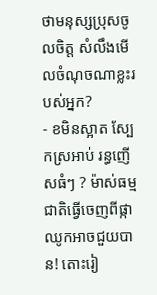ថាមនុស្សប្រុសចូលចិត្ត សំលឹងមើលចំណុចណាខ្លះរបស់អ្នក?
- ខមិនស្អាត ស្បែកស្រអាប់ រន្ធញើសធំៗ ? ម៉ាស់ធម្មជាតិធ្វើចេញពីផ្កាឈូកអាចជួយបាន! តោះរៀ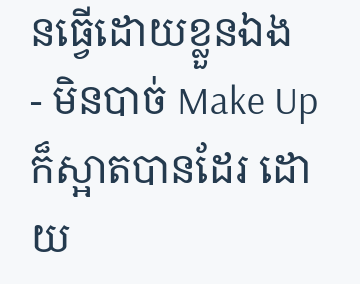នធ្វើដោយខ្លួនឯង
- មិនបាច់ Make Up ក៏ស្អាតបានដែរ ដោយ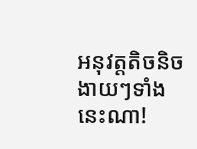អនុវត្តតិចនិចងាយៗទាំងនេះណា!